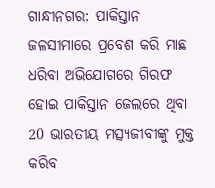ଗାନ୍ଧୀନଗର: ପାକିସ୍ତାନ ଜଳସୀମାରେ ପ୍ରବେଶ କରି ମାଛ ଧରିବା ଅଭିଯୋଗରେ ଗିରଫ ହୋଇ ପାକିସ୍ତାନ ଜେଲରେ ଥିବା 20 ଭାରତୀୟ ମତ୍ସ୍ୟଜୀବୀଙ୍କୁ ମୁକ୍ତ କରିବ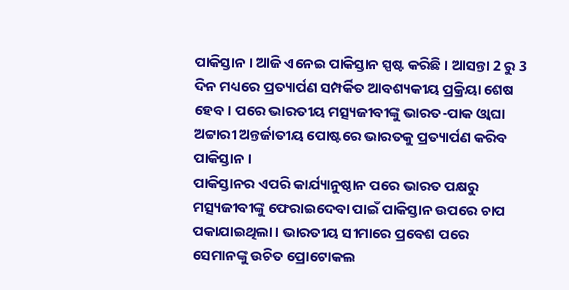ପାକିସ୍ତାନ । ଆଜି ଏନେଇ ପାକିସ୍ତାନ ସ୍ପଷ୍ଟ କରିଛି । ଆସନ୍ତା 2 ରୁ 3 ଦିନ ମଧ୍ୟରେ ପ୍ରତ୍ୟାର୍ପଣ ସମ୍ପର୍କିତ ଆବଶ୍ୟକୀୟ ପ୍ରକ୍ରିୟା ଶେଷ ହେବ । ପରେ ଭାରତୀୟ ମତ୍ସ୍ୟଜୀବୀଙ୍କୁ ଭାରତ-ପାକ ଓ୍ବାଘା ଅଟ୍ଟାରୀ ଅନ୍ତର୍ଜାତୀୟ ପୋଷ୍ଟରେ ଭାରତକୁ ପ୍ରତ୍ୟାର୍ପଣ କରିବ ପାକିସ୍ତାନ ।
ପାକିସ୍ତାନର ଏପରି କାର୍ଯ୍ୟାନୁଷ୍ଠାନ ପରେ ଭାରତ ପକ୍ଷରୁ ମତ୍ସ୍ୟଜୀବୀଙ୍କୁ ଫେରାଇଦେବା ପାଇଁ ପାକିସ୍ତାନ ଉପରେ ଚାପ ପକାଯାଇଥିଲା । ଭାରତୀୟ ସୀମାରେ ପ୍ରବେଶ ପରେ ସେମାନଙ୍କୁ ଉଚିତ ପ୍ରୋଟୋକଲ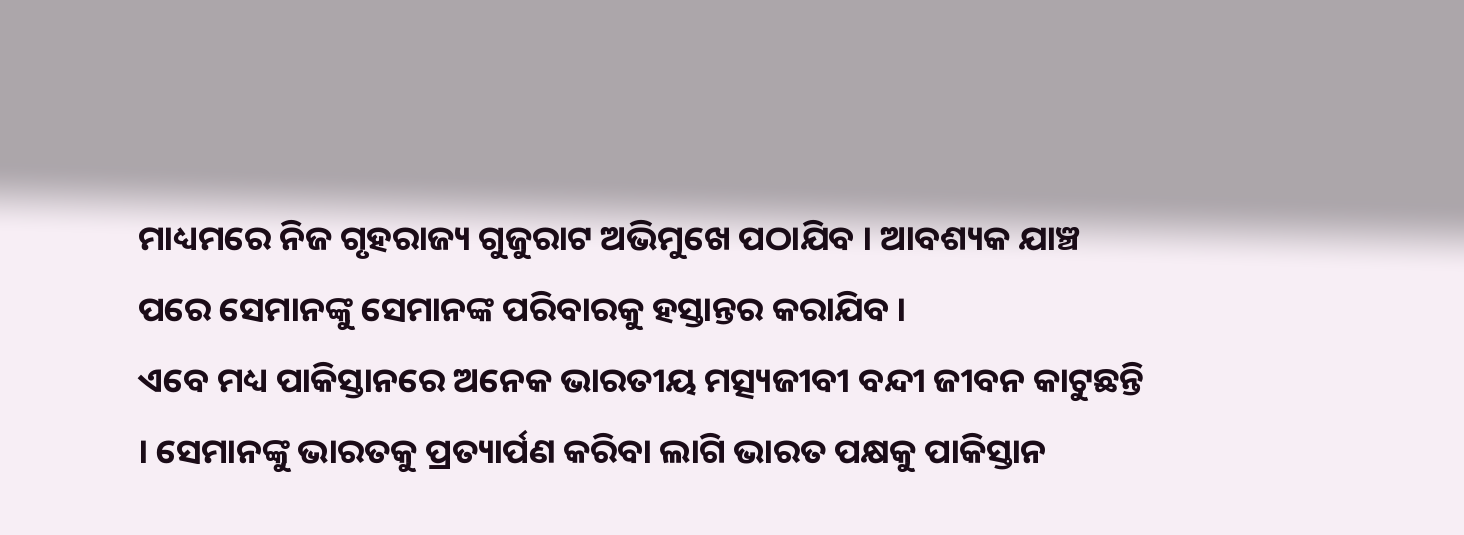ମାଧ୍ୟମରେ ନିଜ ଗୃହରାଜ୍ୟ ଗୁଜୁରାଟ ଅଭିମୁଖେ ପଠାଯିବ । ଆବଶ୍ୟକ ଯାଞ୍ଚ ପରେ ସେମାନଙ୍କୁ ସେମାନଙ୍କ ପରିବାରକୁ ହସ୍ତାନ୍ତର କରାଯିବ ।
ଏବେ ମଧ୍ୟ ପାକିସ୍ତାନରେ ଅନେକ ଭାରତୀୟ ମତ୍ସ୍ୟଜୀବୀ ବନ୍ଦୀ ଜୀବନ କାଟୁଛନ୍ତି । ସେମାନଙ୍କୁ ଭାରତକୁ ପ୍ରତ୍ୟାର୍ପଣ କରିବା ଲାଗି ଭାରତ ପକ୍ଷକୁ ପାକିସ୍ତାନ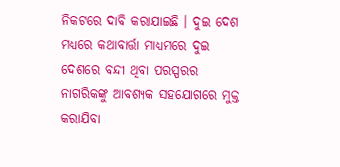ନିକଟରେ ଦାବି କରାଯାଇଛି । ଦୁଇ ଦେଶ ମଧ୍ୟରେ କଥାବାର୍ତ୍ତା ମାଧ୍ୟମରେ ଦୁଇ ଦେଶରେ ବନ୍ଦୀ ଥିବା ପରସ୍ପରର ନାଗରିକଙ୍କୁ ଆବଶ୍ୟକ ସହଯୋଗରେ ମୁକ୍ତ କରାଯିବା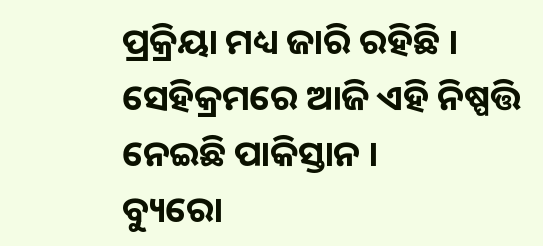ପ୍ରକ୍ରିୟା ମଧ୍ୟ ଜାରି ରହିଛି । ସେହିକ୍ରମରେ ଆଜି ଏହି ନିଷ୍ପତ୍ତି ନେଇଛି ପାକିସ୍ତାନ ।
ବ୍ୟୁରୋ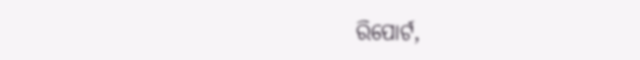ରିପୋର୍ଟ,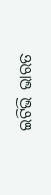ଇଟିଭି ଭାରତ